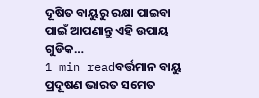ଦୂଷିତ ବାୟୁରୁ ରକ୍ଷା ପାଇବା ପାଇଁ ଆପଣାନ୍ତୁ ଏହି ଉପାୟ ଗୁଡିକ…
1 min readବର୍ତ୍ତମାନ ବାୟୁ ପ୍ରଦୂଷଣ ଭାରତ ସମେତ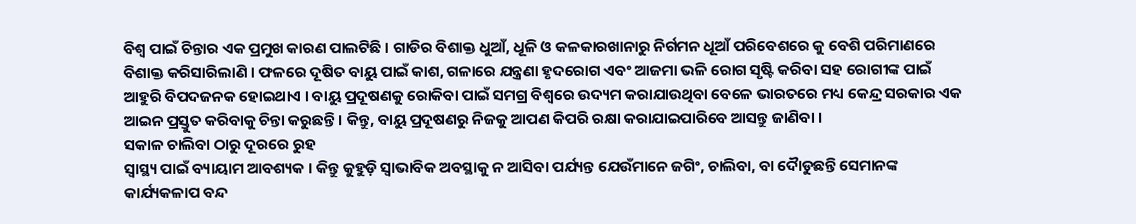ବିଶ୍ୱ ପାଇଁ ଚିନ୍ତାର ଏକ ପ୍ରମୁଖ କାରଣ ପାଲଟିଛି । ଗାଡିର ବିଶାକ୍ତ ଧୁଆଁ, ଧୂଳି ଓ କଳକାରଖାନାରୁ ନିର୍ଗମନ ଧୂଆଁ ପରିବେଶରେ କୁ ବେଶି ପରିମାଣରେ ବିଶାକ୍ତ କରିସାରିଲାଣି । ଫଳରେ ଦୂଷିତ ବାୟୁ ପାଇଁ କାଶ, ଗଳାରେ ଯନ୍ତ୍ରଣା ହୃଦରୋଗ ଏବଂ ଆଜମା ଭଳି ରୋଗ ସୃଷ୍ଟି କରିବା ସହ ରୋଗୀଙ୍କ ପାଇଁ ଆହୁରି ବିପଦଜନକ ହୋଇଥାଏ । ବାୟୁ ପ୍ରଦୂଷଣକୁ ରୋକିବା ପାଇଁ ସମଗ୍ର ବିଶ୍ୱରେ ଉଦ୍ୟମ କରାଯାଉଥିବା ବେଳେ ଭାରତରେ ମଧ୍ୟ କେନ୍ଦ୍ର ସରକାର ଏକ ଆଇନ ପ୍ରସ୍ତୁତ କରିବାକୁ ଚିନ୍ତା କରୁଛନ୍ତି । କିନ୍ତୁ, ବାୟୁ ପ୍ରଦୂଷଣରୁ ନିଜକୁ ଆପଣ କିପରି ରକ୍ଷା କରାଯାଇପାରିବେ ଆସନ୍ତୁ ଜାଣିବା ।
ସକାଳ ଚାଲିବା ଠାରୁ ଦୂରରେ ରୁହ
ସ୍ୱାସ୍ଥ୍ୟ ପାଇଁ ବ୍ୟାୟାମ ଆବଶ୍ୟକ । କିନ୍ତୁ କୁହୁଡ଼ି ସ୍ୱାଭାବିକ ଅବସ୍ଥାକୁ ନ ଆସିବା ପର୍ଯ୍ୟନ୍ତ ଯେଉଁମାନେ ଜଗିଂ, ଚାଲିବା, ବା ଦୈାଡୁଛନ୍ତି ସେମାନଙ୍କ କାର୍ଯ୍ୟକଳାପ ବନ୍ଦ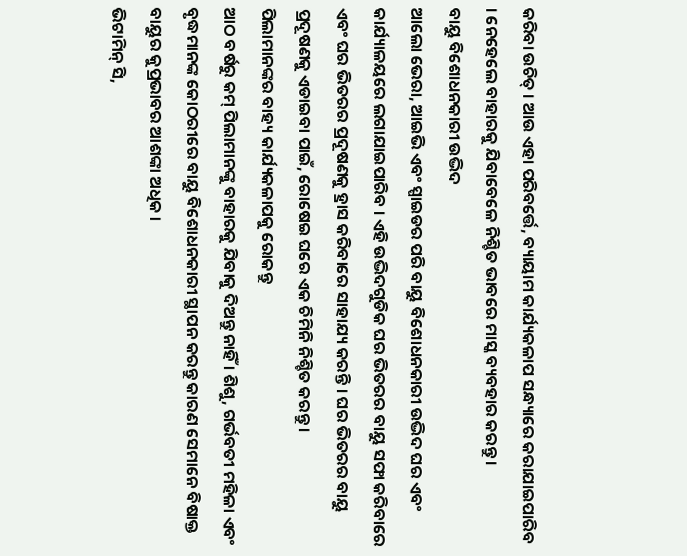କରିବା ଉଚିତ୍ । ଆଉ ଏହା ପରିବର୍ତ୍ତେ, ବ୍ୟାୟାମ କାର୍ଯ୍ୟକଳାପ ସନ୍ଧ୍ୟାରେ କରାଯାଇପାରିବ । ନେହେଲେ ବାହାରକୁ ଯିବାବେଳେ ନିଶ୍ଚିତ ଭାବରେ ମାସ୍କ ବ୍ୟବହାର କରନ୍ତୁ ।
ବାୟୁ ବିଶୋଧନକାରୀ ଉଦ୍ଭିଦ
ଆଲୋ ଭେରା, ଆଇଭି ଏବଂ ସ୍ପାଇଡର ପରି ବାୟୁ ବିଶୋଧନକାରୀ ଉଦ୍ଭିଦ ଘର ଏବଂ କାର୍ଯ୍ୟାଳୟରେ ଲଗାଯାଇପାରିବ । ଏହି ଉଦ୍ଭିଦଗୁଡିକ ଘର ଭିତରର ବାୟୁ ସଫା କରିବାରେ ଏବଂ ଘର ଭିତରର ପ୍ରଦୂଷଣକୁ ହ୍ରାସ କରିବାରେ ସାହାଯ୍ୟ କରନ୍ତି । ଘର ଭିତରର ବାୟୁ ପ୍ରଦୂଷଣକୁ ଏଡାଇବା ପାଇଁ, ରୋଷେଇ ଘରେ ଏକ ଚିମିନି ନିଶ୍ଚିତ କରନ୍ତୁ ।
ପିଲାମାନଙ୍କର ବାହ୍ୟ କାର୍ଯ୍ୟକଳାପକୁ ରୋକନ୍ତୁ
ଆଠ ବର୍ଷରୁ କମ୍ ପିଲାମାନଙ୍କୁ ବାହାରକୁ ଯିବାକୁ ଦିଅନ୍ତୁ ନାହିଁ । ଶିଶୁ, ଗର୍ଭବତୀ ମହିଳା ଏବଂ ବୃଦ୍ଧମାନଙ୍କ କୋଠରୀରେ ବାୟୁ ବିଶୋଧନକାରୀ ସ୍ଥାପନ କରନ୍ତୁ କାରଣ ସେମାନେ ବିଷାକ୍ତ ବାୟୁର କୁପ୍ରଭାବର ଆଶଙ୍କା ଅଧିକ ।
ଭିଟାମିନ୍ ସି,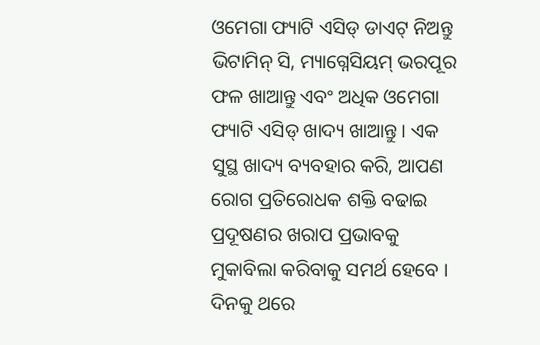ଓମେଗା ଫ୍ୟାଟି ଏସିଡ୍ ଡାଏଟ୍ ନିଅନ୍ତୁ
ଭିଟାମିନ୍ ସି, ମ୍ୟାଗ୍ନେସିୟମ୍ ଭରପୂର ଫଳ ଖାଆନ୍ତୁ ଏବଂ ଅଧିକ ଓମେଗା ଫ୍ୟାଟି ଏସିଡ୍ ଖାଦ୍ୟ ଖାଆନ୍ତୁ । ଏକ ସୁସ୍ଥ ଖାଦ୍ୟ ବ୍ୟବହାର କରି, ଆପଣ ରୋଗ ପ୍ରତିରୋଧକ ଶକ୍ତି ବଢାଇ ପ୍ରଦୂଷଣର ଖରାପ ପ୍ରଭାବକୁ ମୁକାବିଲା କରିବାକୁ ସମର୍ଥ ହେବେ । ଦିନକୁ ଥରେ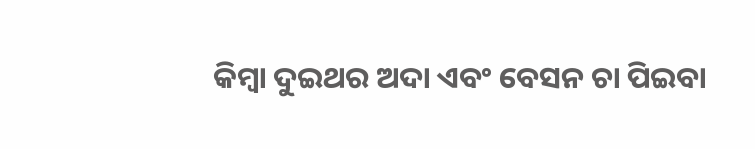କିମ୍ବା ଦୁଇଥର ଅଦା ଏବଂ ବେସନ ଚା ପିଇବା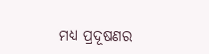ମଧ୍ୟ ପ୍ରଦୂଷଣର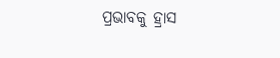ପ୍ରଭାବକୁ ହ୍ରାସ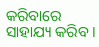କରିବାରେ ସାହାଯ୍ୟ କରିବ ।